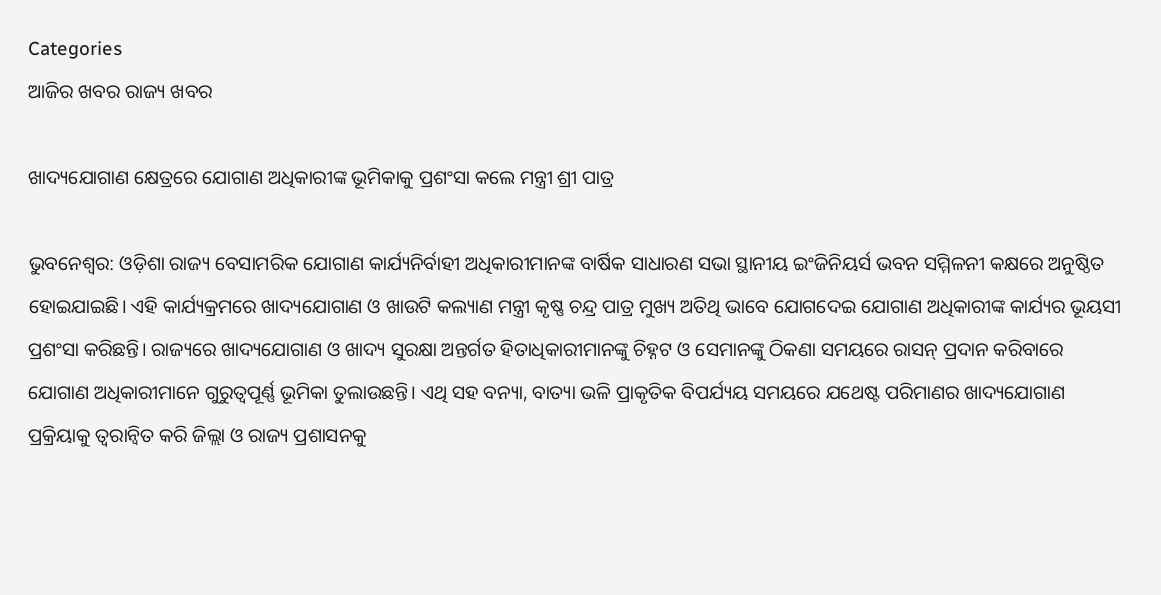Categories
ଆଜିର ଖବର ରାଜ୍ୟ ଖବର

ଖାଦ୍ୟଯୋଗାଣ କ୍ଷେତ୍ରରେ ଯୋଗାଣ ଅଧିକାରୀଙ୍କ ଭୂମିକାକୁ ପ୍ରଶଂସା କଲେ ମନ୍ତ୍ରୀ ଶ୍ରୀ ପାତ୍ର

ଭୁବନେଶ୍ୱର: ଓଡ଼ିଶା ରାଜ୍ୟ ବେସାମରିକ ଯୋଗାଣ କାର୍ଯ୍ୟନିର୍ବାହୀ ଅଧିକାରୀମାନଙ୍କ ବାର୍ଷିକ ସାଧାରଣ ସଭା ସ୍ଥାନୀୟ ଇଂଜିନିୟର୍ସ ଭବନ ସମ୍ମିଳନୀ କକ୍ଷରେ ଅନୁଷ୍ଠିତ ହୋଇଯାଇଛି। ଏହି କାର୍ଯ୍ୟକ୍ରମରେ ଖାଦ୍ୟଯୋଗାଣ ଓ ଖାଉଟି କଲ୍ୟାଣ ମନ୍ତ୍ରୀ କୃଷ୍ଣ ଚନ୍ଦ୍ର ପାତ୍ର ମୁଖ୍ୟ ଅତିଥି ଭାବେ ଯୋଗଦେଇ ଯୋଗାଣ ଅଧିକାରୀଙ୍କ କାର୍ଯ୍ୟର ଭୂୟସୀ ପ୍ରଶଂସା କରିଛନ୍ତି। ରାଜ୍ୟରେ ଖାଦ୍ୟଯୋଗାଣ ଓ ଖାଦ୍ୟ ସୁରକ୍ଷା ଅନ୍ତର୍ଗତ ହିତାଧିକାରୀମାନଙ୍କୁ ଚିହ୍ନଟ ଓ ସେମାନଙ୍କୁ ଠିକଣା ସମୟରେ ରାସନ୍‌ ପ୍ରଦାନ କରିବାରେ ଯୋଗାଣ ଅଧିକାରୀମାନେ ଗୁରୁତ୍ୱପୂର୍ଣ୍ଣ ଭୂମିକା ତୁଲାଉଛନ୍ତି। ଏଥି ସହ ବନ୍ୟା, ବାତ୍ୟା ଭଳି ପ୍ରାକୃତିକ ବିପର୍ଯ୍ୟୟ ସମୟରେ ଯଥେଷ୍ଟ ପରିମାଣର ଖାଦ୍ୟଯୋଗାଣ ପ୍ରକ୍ରିୟାକୁ ତ୍ୱରାନ୍ୱିତ କରି ଜିଲ୍ଲା ଓ ରାଜ୍ୟ ପ୍ରଶାସନକୁ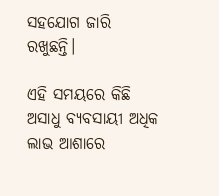ସହଯୋଗ ଜାରି ରଖୁଛନ୍ତି।

ଏହି ସମୟରେ କିଛି ଅସାଧୁ ବ୍ୟବସାୟୀ ଅଧିକ ଲାଭ ଆଶାରେ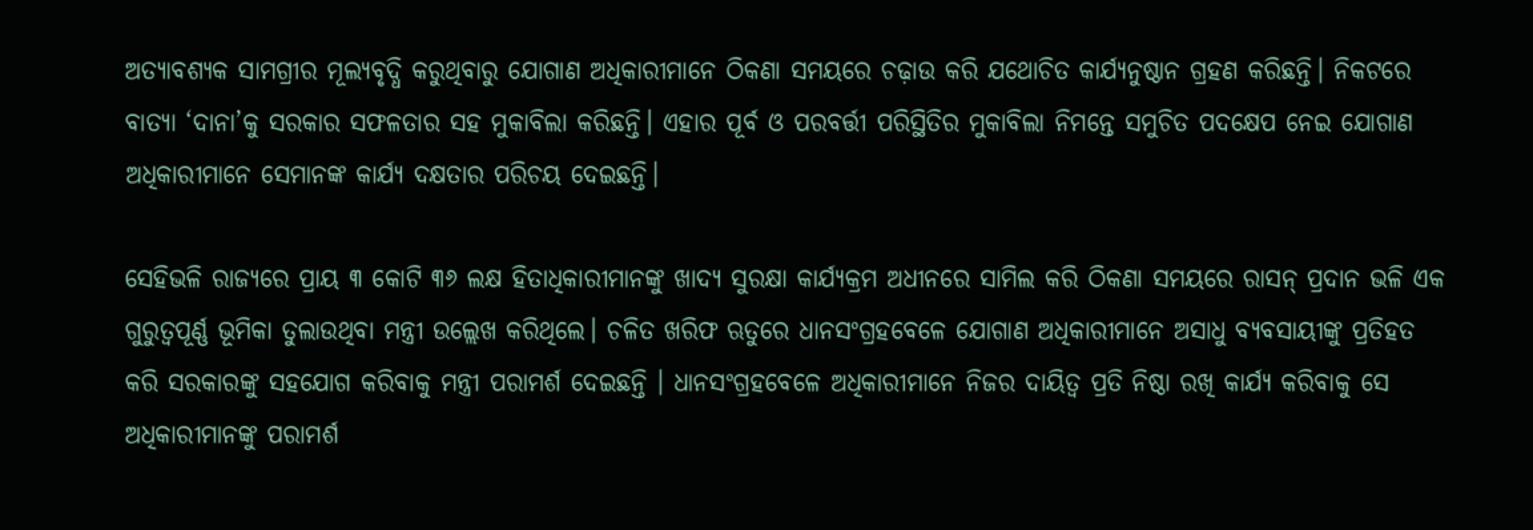ଅତ୍ୟାବଶ୍ୟକ ସାମଗ୍ରୀର ମୂଲ୍ୟବୃଦ୍ଧି କରୁଥିବାରୁ ଯୋଗାଣ ଅଧିକାରୀମାନେ ଠିକଣା ସମୟରେ ଚଢ଼ାଉ କରି ଯଥୋଚିତ କାର୍ଯ୍ୟନୁଷ୍ଠାନ ଗ୍ରହଣ କରିଛନ୍ତି। ନିକଟରେ ବାତ୍ୟା ‘ଦାନା’କୁ ସରକାର ସଫଳତାର ସହ ମୁକାବିଲା କରିଛନ୍ତି। ଏହାର ପୂର୍ବ ଓ ପରବର୍ତ୍ତୀ ପରିସ୍ଥିତିର ମୁକାବିଲା ନିମନ୍ତେ ସମୁଚିତ ପଦକ୍ଷେପ ନେଇ ଯୋଗାଣ ଅଧିକାରୀମାନେ ସେମାନଙ୍କ କାର୍ଯ୍ୟ ଦକ୍ଷତାର ପରିଚୟ ଦେଇଛନ୍ତି।

ସେହିଭଳି ରାଜ୍ୟରେ ପ୍ରାୟ ୩ କୋଟି ୩୬ ଲକ୍ଷ ହିତାଧିକାରୀମାନଙ୍କୁ ଖାଦ୍ୟ ସୁରକ୍ଷା କାର୍ଯ୍ୟକ୍ରମ ଅଧୀନରେ ସାମିଲ କରି ଠିକଣା ସମୟରେ ରାସନ୍‌ ପ୍ରଦାନ ଭଳି ଏକ ଗୁରୁତ୍ୱପୂର୍ଣ୍ଣ ଭୂମିକା ତୁଲାଉଥିବା ମନ୍ତ୍ରୀ ଉଲ୍ଲେଖ କରିଥିଲେ। ଚଳିତ ଖରିଫ ଋତୁରେ ଧାନସଂଗ୍ରହବେଳେ ଯୋଗାଣ ଅଧିକାରୀମାନେ ଅସାଧୁ ବ୍ୟବସାୟୀଙ୍କୁ ପ୍ରତିହତ କରି ସରକାରଙ୍କୁ ସହଯୋଗ କରିବାକୁ ମନ୍ତ୍ରୀ ପରାମର୍ଶ ଦେଇଛନ୍ତି । ଧାନସଂଗ୍ରହବେଳେ ଅଧିକାରୀମାନେ ନିଜର ଦାୟିତ୍ୱ ପ୍ରତି ନିଷ୍ଠା ରଖି କାର୍ଯ୍ୟ କରିବାକୁ ସେ ଅଧିକାରୀମାନଙ୍କୁ ପରାମର୍ଶ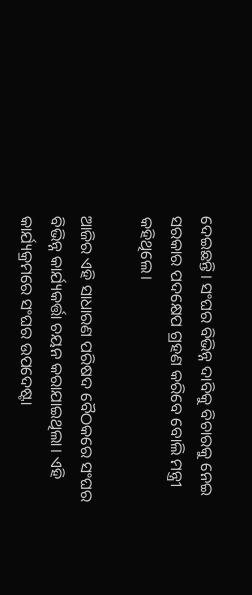ଦେଇଛନ୍ତି। ସଂଘର ବିଭିନ୍ନ ଦାବିକୁ ବିଚାରକୁ ନେଇ ସରକାର ପଦକ୍ଷେପ ଗ୍ରହଣ କରିବେ ବୋଲି ମନ୍ତ୍ରୀ କହିଥିଲେ।

ଆଜିର ଏହି ସାଧାରଣ ପରିଷଦ ବୈଠକରେ ସଂଘର ବିଭିନ୍ନ କାର୍ଯ୍ୟକର୍ତ୍ତା ଚୟନ କରାଯାଇଥିଲା। ଏହି କାର୍ଯ୍ୟକ୍ରମରେ ସଂଘର ଉପଦେଷ୍ଟା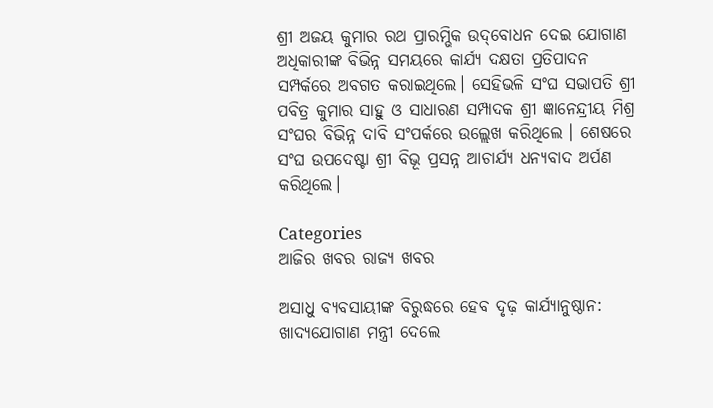ଶ୍ରୀ ଅଜୟ କୁମାର ରଥ ପ୍ରାରମ୍ଭିକ ଉଦ୍‌ବୋଧନ ଦେଇ ଯୋଗାଣ ଅଧିକାରୀଙ୍କ ବିଭିନ୍ନ ସମୟରେ କାର୍ଯ୍ୟ ଦକ୍ଷତା ପ୍ରତିପାଦନ ସମ୍ପର୍କରେ ଅବଗତ କରାଇଥିଲେ। ସେହିଭଳି ସଂଘ ସଭାପତି ଶ୍ରୀ ପବିତ୍ର କୁମାର ସାହୁ ଓ ସାଧାରଣ ସମ୍ପାଦକ ଶ୍ରୀ ଜ୍ଞାନେନ୍ଦ୍ରୀୟ ମିଶ୍ର ସଂଘର ବିଭିନ୍ନ ଦାବି ସଂପର୍କରେ ଉଲ୍ଲେଖ କରିଥିଲେ । ଶେଷରେ ସଂଘ ଉପଦେଷ୍ଟା ଶ୍ରୀ ବିଭୂ ପ୍ରସନ୍ନ ଆଚାର୍ଯ୍ୟ ଧନ୍ୟବାଦ ଅର୍ପଣ କରିଥିଲେ।

Categories
ଆଜିର ଖବର ରାଜ୍ୟ ଖବର

ଅସାଧୁ ବ୍ୟବସାୟୀଙ୍କ ବିରୁଦ୍ଧରେ ହେବ ଦୃଢ଼ କାର୍ଯ୍ୟାନୁଷ୍ଠାନ: ଖାଦ୍ୟଯୋଗାଣ ମନ୍ତ୍ରୀ ଦେଲେ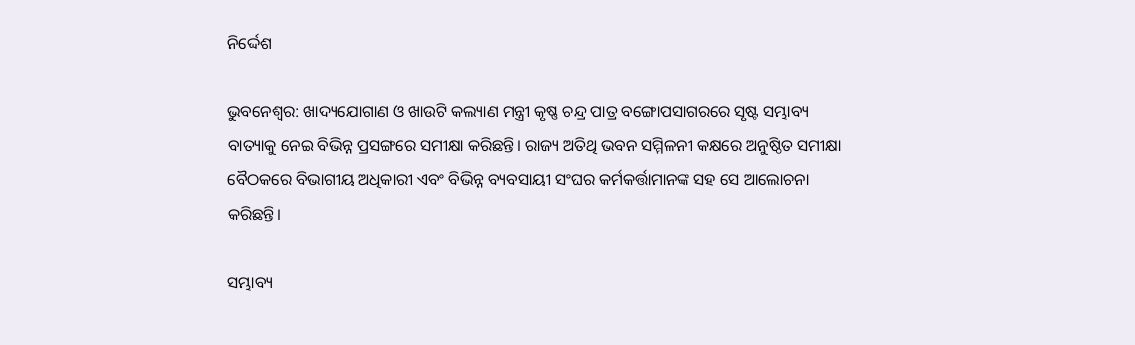ନିର୍ଦ୍ଦେଶ

ଭୁବନେଶ୍ୱର: ଖାଦ୍ୟଯୋଗାଣ ଓ ଖାଉଟି କଲ୍ୟାଣ ମନ୍ତ୍ରୀ କୃଷ୍ଣ ଚନ୍ଦ୍ର ପାତ୍ର ବଙ୍ଗୋପସାଗରରେ ସୃଷ୍ଟ ସମ୍ଭାବ୍ୟ ବାତ୍ୟାକୁ ନେଇ ବିଭିନ୍ନ ପ୍ରସଙ୍ଗରେ ସମୀକ୍ଷା କରିଛନ୍ତି। ରାଜ୍ୟ ଅତିଥି ଭବନ ସମ୍ମିଳନୀ କକ୍ଷରେ ଅନୁଷ୍ଠିତ ସମୀକ୍ଷା ବୈଠକରେ ବିଭାଗୀୟ ଅଧିକାରୀ ଏବଂ ବିଭିନ୍ନ ବ୍ୟବସାୟୀ ସଂଘର କର୍ମକର୍ତ୍ତାମାନଙ୍କ ସହ ସେ ଆଲୋଚନା କରିଛନ୍ତି।

ସମ୍ଭାବ୍ୟ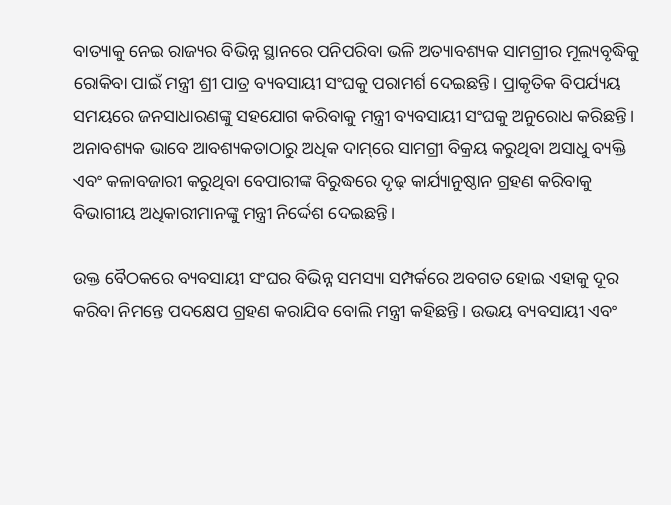ବାତ୍ୟାକୁ ନେଇ ରାଜ୍ୟର ବିଭିନ୍ନ ସ୍ଥାନରେ ପନିପରିବା ଭଳି ଅତ୍ୟାବଶ୍ୟକ ସାମଗ୍ରୀର ମୂଲ୍ୟବୃଦ୍ଧିକୁ ରୋକିବା ପାଇଁ ମନ୍ତ୍ରୀ ଶ୍ରୀ ପାତ୍ର ବ୍ୟବସାୟୀ ସଂଘକୁ ପରାମର୍ଶ ଦେଇଛନ୍ତି। ପ୍ରାକୃତିକ ବିପର୍ଯ୍ୟୟ ସମୟରେ ଜନସାଧାରଣଙ୍କୁ ସହଯୋଗ କରିବାକୁ ମନ୍ତ୍ରୀ ବ୍ୟବସାୟୀ ସଂଘକୁ ଅନୁରୋଧ କରିଛନ୍ତି। ଅନାବଶ୍ୟକ ଭାବେ ଆବଶ୍ୟକତାଠାରୁ ଅଧିକ ଦାମ୍‌ରେ ସାମଗ୍ରୀ ବିକ୍ରୟ କରୁଥିବା ଅସାଧୁ ବ୍ୟକ୍ତି ଏବଂ କଳାବଜାରୀ କରୁଥିବା ବେପାରୀଙ୍କ ବିରୁଦ୍ଧରେ ଦୃଢ଼ କାର୍ଯ୍ୟାନୁଷ୍ଠାନ ଗ୍ରହଣ କରିବାକୁ ବିଭାଗୀୟ ଅଧିକାରୀମାନଙ୍କୁ ମନ୍ତ୍ରୀ ନିର୍ଦ୍ଦେଶ ଦେଇଛନ୍ତି।

ଉକ୍ତ ବୈଠକରେ ବ୍ୟବସାୟୀ ସଂଘର ବିଭିନ୍ନ ସମସ୍ୟା ସମ୍ପର୍କରେ ଅବଗତ ହୋଇ ଏହାକୁ ଦୂର କରିବା ନିମନ୍ତେ ପଦକ୍ଷେପ ଗ୍ରହଣ କରାଯିବ ବୋଲି ମନ୍ତ୍ରୀ କହିଛନ୍ତି। ଉଭୟ ବ୍ୟବସାୟୀ ଏବଂ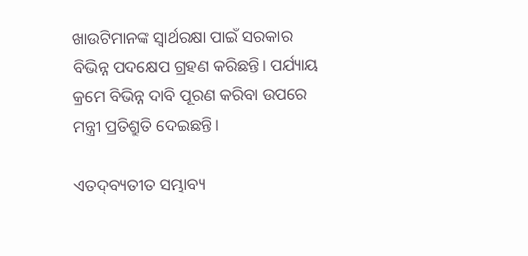ଖାଉଟିମାନଙ୍କ ସ୍ୱାର୍ଥରକ୍ଷା ପାଇଁ ସରକାର ବିଭିନ୍ନ ପଦକ୍ଷେପ ଗ୍ରହଣ କରିଛନ୍ତି। ପର୍ଯ୍ୟାୟ କ୍ରମେ ବିଭିନ୍ନ ଦାବି ପୂରଣ କରିବା ଉପରେ ମନ୍ତ୍ରୀ ପ୍ରତିଶ୍ରୁତି ଦେଇଛନ୍ତି।

ଏତଦ୍‌ବ୍ୟତୀତ ସମ୍ଭାବ୍ୟ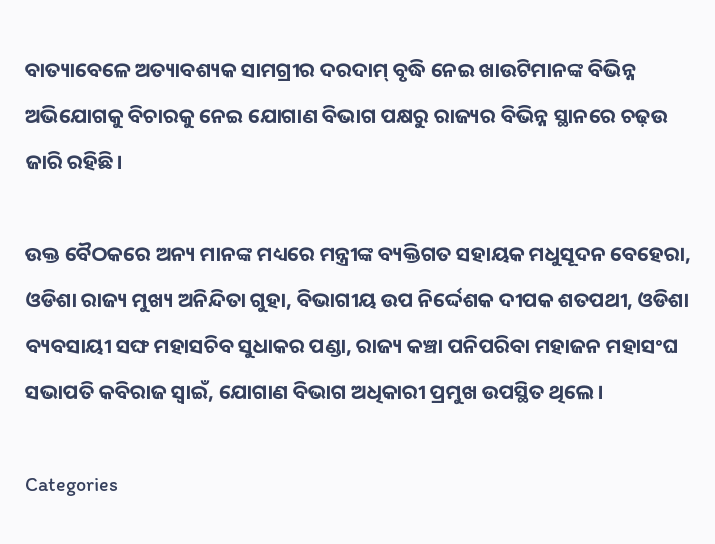ବାତ୍ୟାବେଳେ ଅତ୍ୟାବଶ୍ୟକ ସାମଗ୍ରୀର ଦରଦାମ୍‌ ବୃଦ୍ଧି ନେଇ ଖାଉଟିମାନଙ୍କ ବିଭିନ୍ନ ଅଭିଯୋଗକୁ ବିଚାରକୁ ନେଇ ଯୋଗାଣ ବିଭାଗ ପକ୍ଷରୁ ରାଜ୍ୟର ବିଭିନ୍ନ ସ୍ଥାନରେ ଚଢ଼ଉ ଜାରି ରହିଛି।

ଉକ୍ତ ବୈଠକରେ ଅନ୍ୟ ମାନଙ୍କ ମଧ୍ୟରେ ମନ୍ତ୍ରୀଙ୍କ ବ୍ୟକ୍ତିଗତ ସହାୟକ ମଧୁସୂଦନ ବେହେରା, ଓଡିଶା ରାଜ୍ୟ ମୁଖ୍ୟ ଅନିନ୍ଦିତା ଗୁହା, ବିଭାଗୀୟ ଉପ ନିର୍ଦ୍ଦେଶକ ଦୀପକ ଶତପଥୀ, ଓଡିଶା ବ୍ୟବସାୟୀ ସଙ୍ଘ ମହାସଚିବ ସୁଧାକର ପଣ୍ଡା, ରାଜ୍ୟ କଞ୍ଚା ପନିପରିବା ମହାଜନ ମହାସଂଘ ସଭାପତି କବିରାଜ ସ୍ୱାଇଁ, ଯୋଗାଣ ବିଭାଗ ଅଧିକାରୀ ପ୍ରମୁଖ ଉପସ୍ଥିତ ଥିଲେ।

Categories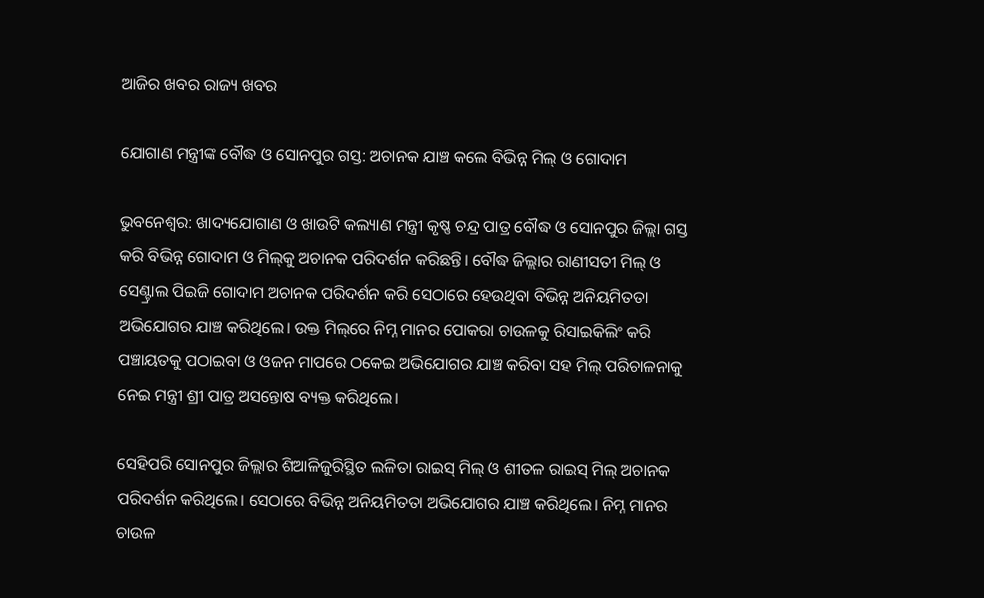ଆଜିର ଖବର ରାଜ୍ୟ ଖବର

ଯୋଗାଣ ମନ୍ତ୍ରୀଙ୍କ ବୌଦ୍ଧ ଓ ସୋନପୁର ଗସ୍ତ: ଅଚାନକ ଯାଞ୍ଚ କଲେ ବିଭିନ୍ନ ମିଲ୍‌ ଓ ଗୋଦାମ

ଭୁବନେଶ୍ୱର: ଖାଦ୍ୟଯୋଗାଣ ଓ ଖାଉଟି କଲ୍ୟାଣ ମନ୍ତ୍ରୀ କୃଷ୍ଣ ଚନ୍ଦ୍ର ପାତ୍ର ବୌଦ୍ଧ ଓ ସୋନପୁର ଜିଲ୍ଲା ଗସ୍ତ କରି ବିଭିନ୍ନ ଗୋଦାମ ଓ ମିଲ୍‌କୁ ଅଚାନକ ପରିଦର୍ଶନ କରିଛନ୍ତି। ବୌଦ୍ଧ ଜିଲ୍ଲାର ରାଣୀସତୀ ମିଲ୍‌ ଓ ସେଣ୍ଟ୍ରାଲ ପିଇଜି ଗୋଦାମ ଅଚାନକ ପରିଦର୍ଶନ କରି ସେଠାରେ ହେଉଥିବା ବିଭିନ୍ନ ଅନିୟମିତତା ଅଭିଯୋଗର ଯାଞ୍ଚ କରିଥିଲେ। ଉକ୍ତ ମିଲ୍‌ରେ ନିମ୍ନ ମାନର ପୋକରା ଚାଉଳକୁ ରିସାଇକିଲିଂ କରି ପଞ୍ଚାୟତକୁ ପଠାଇବା ଓ ଓଜନ ମାପରେ ଠକେଇ ଅଭିଯୋଗର ଯାଞ୍ଚ କରିବା ସହ ମିଲ୍‌ ପରିଚାଳନାକୁ ନେଇ ମନ୍ତ୍ରୀ ଶ୍ରୀ ପାତ୍ର ଅସନ୍ତୋଷ ବ୍ୟକ୍ତ କରିଥିଲେ।

ସେହିପରି ସୋନପୁର ଜିଲ୍ଲାର ଶିଆଳିଜୁରିସ୍ଥିତ ଲଳିତା ରାଇସ୍‌ ମିଲ୍‌ ଓ ଶୀତଳ ରାଇସ୍‌ ମିଲ୍‌ ଅଚାନକ ପରିଦର୍ଶନ କରିଥିଲେ। ସେଠାରେ ବିଭିନ୍ନ ଅନିୟମିତତା ଅଭିଯୋଗର ଯାଞ୍ଚ କରିଥିଲେ। ନିମ୍ନ ମାନର ଚାଉଳ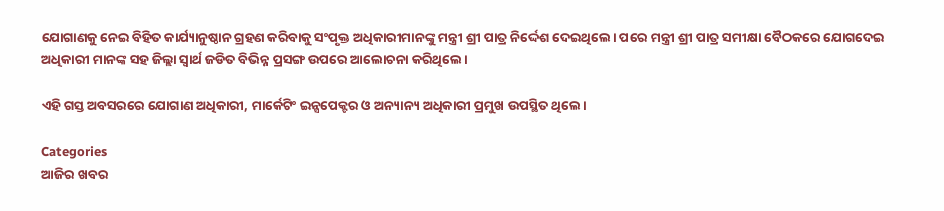ଯୋଗାଣକୁ ନେଇ ବିହିତ କାର୍ଯ୍ୟାନୁଷ୍ଠାନ ଗ୍ରହଣ କରିବାକୁ ସଂପୃକ୍ତ ଅଧିକାରୀମାନଙ୍କୁ ମନ୍ତ୍ରୀ ଶ୍ରୀ ପାତ୍ର ନିର୍ଦ୍ଦେଶ ଦେଇଥିଲେ। ପରେ ମନ୍ତ୍ରୀ ଶ୍ରୀ ପାତ୍ର ସମୀକ୍ଷା ବୈଠକରେ ଯୋଗଦେଇ ଅଧିକାରୀ ମାନଙ୍କ ସହ ଜିଲ୍ଲା ସ୍ୱାର୍ଥ ଜଡିତ ବିଭିନ୍ନ ପ୍ରସଙ୍ଗ ଉପରେ ଆଲୋଚନା କରିଥିଲେ।

ଏହି ଗସ୍ତ ଅବସରରେ ଯୋଗାଣ ଅଧିକାରୀ, ମାର୍କେଟିଂ ଇନ୍ସପେକ୍ଟର ଓ ଅନ୍ୟାନ୍ୟ ଅଧିକାରୀ ପ୍ରମୁଖ ଉପସ୍ଥିତ ଥିଲେ।

Categories
ଆଜିର ଖବର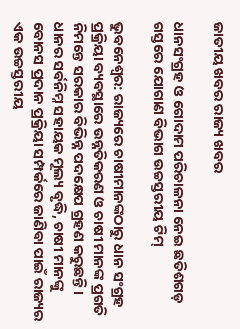ଜାତୀୟ ଖବର ରାଜ୍ୟ ଖବର

ଧାନସଂଗ୍ରହ ଓ ଗୋଦାମ ପରିଚାଳନା ନେଇ ଛତିଶଗଡ଼ ଗସ୍ତରେ ଯୋଗାଣ ବିଭାଗ ଉଚ୍ଚସ୍ତରୀୟ ଟିମ୍‌

ଭୁବନେଶ୍ୱର: ରାଜ୍ୟରେ ଚାଷୀମାନଙ୍କଠାରୁ ଧାନ ସଂଗ୍ରହ ପ୍ରକ୍ରିୟା ବ୍ୟବସ୍ଥାରେ ଉନ୍ନତିକରଣ ଓ ଚାଷୀ ମାନଙ୍କ ପ୍ରଗତି ନିମନ୍ତେ ସରକାର ବିଭିନ୍ନ ପଦକ୍ଷେପ ଗ୍ରହଣ କରୁଛନ୍ତି। ଧାନର ସର୍ବନିମ୍ନ ସହାୟକ ମୂଲ୍ୟ ବୃଦ୍ଧି, ଚାଷୀ ମାନଙ୍କୁ ବୋନସ ପ୍ରଦାନ ପ୍ରକ୍ରିୟା ସମ୍ପର୍କରେ ଜାଣିବା ପାଇଁ ରାଜ୍ୟର ଏକ ଉଚ୍ଚସ୍ତରୀୟ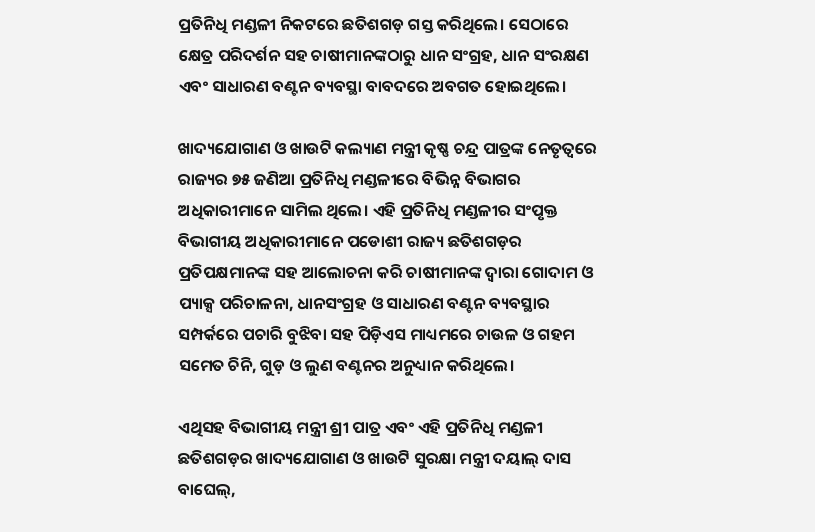ପ୍ରତିନିଧି ମଣ୍ଡଳୀ ନିକଟରେ ଛତିଶଗଡ଼ ଗସ୍ତ କରିଥିଲେ। ସେଠାରେ କ୍ଷେତ୍ର ପରିଦର୍ଶନ ସହ ଚାଷୀମାନଙ୍କଠାରୁ ଧାନ ସଂଗ୍ରହ, ଧାନ ସଂରକ୍ଷଣ ଏବଂ ସାଧାରଣ ବଣ୍ଟନ ବ୍ୟବସ୍ଥା ବାବଦରେ ଅବଗତ ହୋଇଥିଲେ।

ଖାଦ୍ୟଯୋଗାଣ ଓ ଖାଉଟି କଲ୍ୟାଣ ମନ୍ତ୍ରୀ କୃଷ୍ଣ ଚନ୍ଦ୍ର ପାତ୍ରଙ୍କ ନେତୃତ୍ୱରେ ରାଜ୍ୟର ୭୫ ଜଣିଆ ପ୍ରତିନିଧି ମଣ୍ଡଳୀରେ ବିଭିନ୍ନ ବିଭାଗର ଅଧିକାରୀମାନେ ସାମିଲ ଥିଲେ। ଏହି ପ୍ରତିନିଧି ମଣ୍ଡଳୀର ସଂପୃକ୍ତ ବିଭାଗୀୟ ଅଧିକାରୀମାନେ ପଡୋଶୀ ରାଜ୍ୟ ଛତିଶଗଡ଼ର ପ୍ରତିପକ୍ଷମାନଙ୍କ ସହ ଆଲୋଚନା କରି ଚାଷୀମାନଙ୍କ ଦ୍ୱାରା ଗୋଦାମ ଓ ପ୍ୟାକ୍ସ ପରିଚାଳନା, ଧାନସଂଗ୍ରହ ଓ ସାଧାରଣ ବଣ୍ଟନ ବ୍ୟବସ୍ଥାର ସମ୍ପର୍କରେ ପଚାରି ବୁଝିବା ସହ ପିଡ଼ିଏସ ମାଧ୍ୟମରେ ଚାଉଳ ଓ ଗହମ ସମେତ ଚିନି, ଗୁଡ଼ ଓ ଲୁଣ ବଣ୍ଟନର ଅନୁଧ୍ୟାନ କରିଥିଲେ।

ଏଥିସହ ବିଭାଗୀୟ ମନ୍ତ୍ରୀ ଶ୍ରୀ ପାତ୍ର ଏବଂ ଏହି ପ୍ରତିନିଧି ମଣ୍ଡଳୀ ଛତିଶଗଡ଼ର ଖାଦ୍ୟଯୋଗାଣ ଓ ଖାଉଟି ସୁରକ୍ଷା ମନ୍ତ୍ରୀ ଦୟାଲ୍‌ ଦାସ ବାଘେଲ୍‌,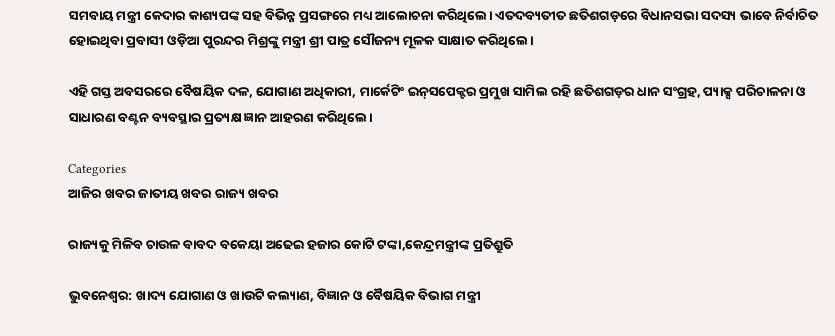ସମବାୟ ମନ୍ତ୍ରୀ କେଦାର କାଶ୍ୟପଙ୍କ ସହ ବିଭିନ୍ନ ପ୍ରସଙ୍ଗରେ ମଧ୍ୟ ଆଲୋଚନା କରିଥିଲେ। ଏତଦବ୍ୟତୀତ ଛତିଶଗଡ଼ରେ ବିଧାନସଭା ସଦସ୍ୟ ଭାବେ ନିର୍ବାଚିତ ହୋଇଥିବା ପ୍ରବାସୀ ଓଡ଼ିଆ ପୁରନ୍ଦର ମିଶ୍ରଙ୍କୁ ମନ୍ତ୍ରୀ ଶ୍ରୀ ପାତ୍ର ସୌଜନ୍ୟ ମୂଳକ ସାକ୍ଷାତ କରିଥିଲେ।

ଏହି ଗସ୍ତ ଅବସରରେ ବୈଷୟିକ ଦଳ, ଯୋଗାଣ ଅଧିକାରୀ, ମାର୍କେଟିଂ ଇନ୍‌ସପେକ୍ଟର ପ୍ରମୁଖ ସାମିଲ ରହି ଛତିଶଗଡ଼ର ଧାନ ସଂଗ୍ରହ, ପ୍ୟାକ୍ସ ପରିଚାଳନା ଓ ସାଧାରଣ ବଣ୍ଟନ ବ୍ୟବସ୍ଥାର ପ୍ରତ୍ୟକ୍ଷ ଜ୍ଞାନ ଆହରଣ କରିଥିଲେ।

Categories
ଆଜିର ଖବର ଜାତୀୟ ଖବର ରାଜ୍ୟ ଖବର

ରାଜ୍ୟକୁ ମିଳିବ ଚାଉଳ ବାବଦ ବକେୟା ଅଢେଇ ହଜାର କୋଟି ଟଙ୍କା,କେନ୍ଦ୍ରମନ୍ତ୍ରୀଙ୍କ ପ୍ରତିଶ୍ରୁତି

ଭୁବନେଶ୍ୱର: ଖାଦ୍ୟ ଯୋଗାଣ ଓ ଖାଉଟି କଲ୍ୟାଣ, ବିଜ୍ଞାନ ଓ ବୈଷୟିକ ବିଭାଗ ମନ୍ତ୍ରୀ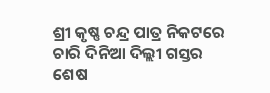ଶ୍ରୀ କୃଷ୍ଣ ଚନ୍ଦ୍ର ପାତ୍ର ନିକଟରେ ଚାରି ଦିନିଆ ଦିଲ୍ଲୀ ଗସ୍ତର ଶେଷ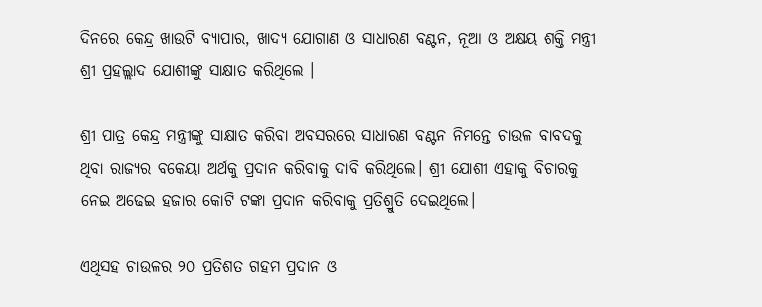ଦିନରେ କେନ୍ଦ୍ର ଖାଉଟି ବ୍ୟାପାର, ଖାଦ୍ୟ ଯୋଗାଣ ଓ ସାଧାରଣ ବଣ୍ଟନ, ନୂଆ ଓ ଅକ୍ଷୟ ଶକ୍ତି ମନ୍ତ୍ରୀ ଶ୍ରୀ ପ୍ରହଲ୍ଲାଦ ଯୋଶୀଙ୍କୁ ସାକ୍ଷାତ କରିଥିଲେ ।

ଶ୍ରୀ ପାତ୍ର କେନ୍ଦ୍ର ମନ୍ତ୍ରୀଙ୍କୁ ସାକ୍ଷାତ କରିବା ଅବସରରେ ସାଧାରଣ ବଣ୍ଟନ ନିମନ୍ତେ ଚାଉଳ ବାବଦକୁ ଥିବା ରାଜ୍ୟର ବକେୟା ଅର୍ଥକୁ ପ୍ରଦାନ କରିବାକୁ ଦାବି କରିଥିଲେ। ଶ୍ରୀ ଯୋଶୀ ଏହାକୁ ବିଚାରକୁ ନେଇ ଅଢେଇ ହଜାର କୋଟି ଟଙ୍କା ପ୍ରଦାନ କରିବାକୁ ପ୍ରତିଶ୍ରୁତି ଦେଇଥିଲେ।

ଏଥିସହ ଚାଉଳର ୨୦ ପ୍ରତିଶତ ଗହମ ପ୍ରଦାନ ଓ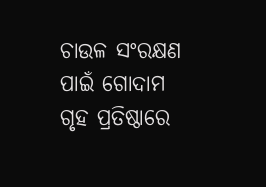ଚାଉଳ ସଂରକ୍ଷଣ ପାଇଁ ଗୋଦାମ ଗୃହ ପ୍ରତିଷ୍ଠାରେ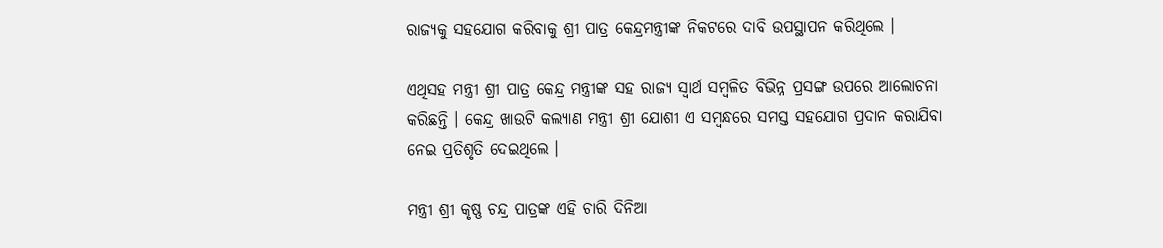ରାଜ୍ୟକୁ ସହଯୋଗ କରିବାକୁ ଶ୍ରୀ ପାତ୍ର କେନ୍ଦ୍ରମନ୍ତ୍ରୀଙ୍କ ନିକଟରେ ଦାବି ଉପସ୍ଥାପନ କରିଥିଲେ ।

ଏଥିସହ ମନ୍ତ୍ରୀ ଶ୍ରୀ ପାତ୍ର କେନ୍ଦ୍ର ମନ୍ତ୍ରୀଙ୍କ ସହ ରାଜ୍ୟ ସ୍ୱାର୍ଥ ସମ୍ବଳିତ ବିଭିନ୍ନ ପ୍ରସଙ୍ଗ ଉପରେ ଆଲୋଚନା କରିଛନ୍ତି । କେନ୍ଦ୍ର ଖାଉଟି କଲ୍ୟାଣ ମନ୍ତ୍ରୀ ଶ୍ରୀ ଯୋଶୀ ଏ ସମ୍ବନ୍ଧରେ ସମସ୍ତ ସହଯୋଗ ପ୍ରଦାନ କରାଯିବା ନେଇ ପ୍ରତିଶୃତି ଦେଇଥିଲେ ।

ମନ୍ତ୍ରୀ ଶ୍ରୀ କୃଷ୍ଣ ଚନ୍ଦ୍ର ପାତ୍ରଙ୍କ ଏହି ଚାରି ଦିନିଆ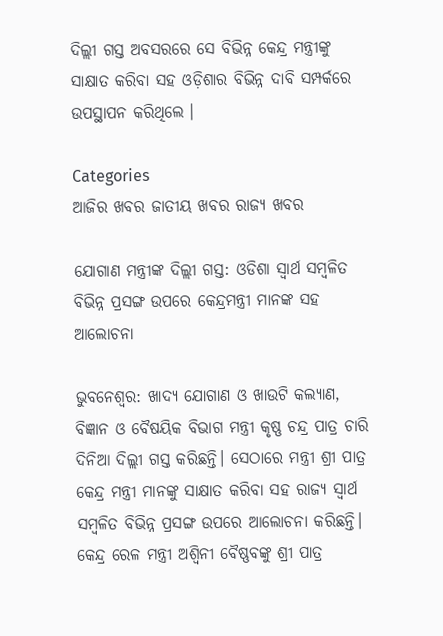ଦିଲ୍ଲୀ ଗସ୍ତ ଅବସରରେ ସେ ବିଭିନ୍ନ କେନ୍ଦ୍ର ମନ୍ତ୍ରୀଙ୍କୁ ସାକ୍ଷାତ କରିବା ସହ ଓଡ଼ିଶାର ବିଭିନ୍ନ ଦାବି ସମ୍ପର୍କରେ ଉପସ୍ଥାପନ କରିଥିଲେ ।

Categories
ଆଜିର ଖବର ଜାତୀୟ ଖବର ରାଜ୍ୟ ଖବର

ଯୋଗାଣ ମନ୍ତ୍ରୀଙ୍କ ଦିଲ୍ଲୀ ଗସ୍ତ: ଓଡିଶା ସ୍ୱାର୍ଥ ସମ୍ବଳିତ ବିଭିନ୍ନ ପ୍ରସଙ୍ଗ ଉପରେ କେନ୍ଦ୍ରମନ୍ତ୍ରୀ ମାନଙ୍କ ସହ ଆଲୋଚନା

ଭୁବନେଶ୍ୱର: ଖାଦ୍ୟ ଯୋଗାଣ ଓ ଖାଉଟି କଲ୍ୟାଣ, ବିଜ୍ଞାନ ଓ ବୈଷୟିକ ବିଭାଗ ମନ୍ତ୍ରୀ କୃଷ୍ଣ ଚନ୍ଦ୍ର ପାତ୍ର ଚାରି ଦିନିଆ ଦିଲ୍ଲୀ ଗସ୍ତ କରିଛନ୍ତି। ସେଠାରେ ମନ୍ତ୍ରୀ ଶ୍ରୀ ପାତ୍ର କେନ୍ଦ୍ର ମନ୍ତ୍ରୀ ମାନଙ୍କୁ ସାକ୍ଷାତ କରିବା ସହ ରାଜ୍ୟ ସ୍ୱାର୍ଥ ସମ୍ବଳିତ ବିଭିନ୍ନ ପ୍ରସଙ୍ଗ ଉପରେ ଆଲୋଚନା କରିଛନ୍ତି। କେନ୍ଦ୍ର ରେଳ ମନ୍ତ୍ରୀ ଅଶ୍ବିନୀ ବୈଷ୍ଣବଙ୍କୁ ଶ୍ରୀ ପାତ୍ର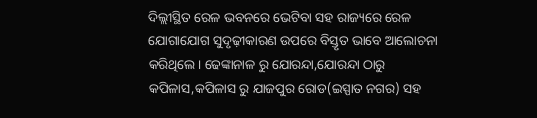ଦିଲ୍ଲୀସ୍ଥିତ ରେଳ ଭବନରେ ଭେଟିବା ସହ ରାଜ୍ୟରେ ରେଳ ଯୋଗାଯୋଗ ସୁଦୃଢ଼ୀକାରଣ ଉପରେ ବିସ୍ତୃତ ଭାବେ ଆଲୋଚନା କରିଥିଲେ। ଢେଙ୍କାନାଳ ରୁ ଯୋରନ୍ଦା,ଯୋରନ୍ଦା ଠାରୁ କପିଳାସ,କପିଳାସ ରୁ ଯାଜପୁର ରୋଡ(ଇସ୍ପାତ ନଗର) ସହ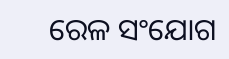ରେଳ ସଂଯୋଗ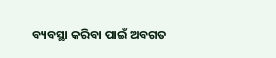ବ୍ୟବସ୍ଥା କରିବା ପାଇଁ ଅବଗତ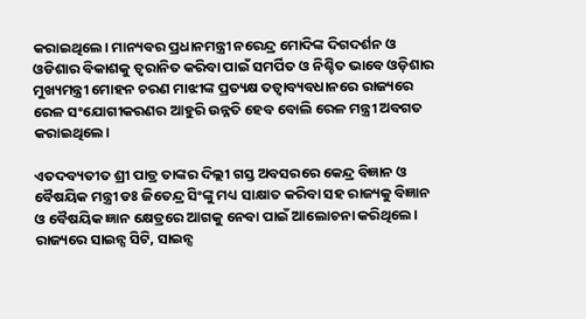କରାଇଥିଲେ। ମାନ୍ୟବର ପ୍ରଧାନମନ୍ତ୍ରୀ ନରେନ୍ଦ୍ର ମୋଦିଙ୍କ ଦିଗଦର୍ଶନ ଓ ଓଡିଶାର ବିକାଶକୁ ତ୍ୱରାନିତ କରିବା ପାଇଁ ସମର୍ପିତ ଓ ନିଶ୍ଚିତ ଭାବେ ଓଡ଼ିଶାର ମୁଖ୍ୟମନ୍ତ୍ରୀ ମୋହନ ଚରଣ ମାଝୀଙ୍କ ପ୍ରତ୍ୟକ୍ଷ ତତ୍ୱାବ୍ୟବଧାନରେ ରାଜ୍ୟରେ ରେଳ ସଂଯୋଗୀକରଣର ଆହୁରି ଉନ୍ନତି ହେବ ବୋଲି ରେଳ ମନ୍ତ୍ରୀ ଅବଗତ କରାଇଥିଲେ।

ଏତଦବ୍ୟତୀତ ଶ୍ରୀ ପାତ୍ର ତାଙ୍କର ଦିଲ୍ଲୀ ଗସ୍ତ ଅବସରରେ କେନ୍ଦ୍ର ବିଜ୍ଞାନ ଓ ବୈଷୟିକ ମନ୍ତ୍ରୀ ଡଃ ଜିତେନ୍ଦ୍ର ସିଂଙ୍କୁ ମଧ୍ୟ ସାକ୍ଷାତ କରିବା ସହ ରାଜ୍ୟକୁ ବିଜ୍ଞାନ ଓ ବୈଷୟିକ ଜ୍ଞାନ କ୍ଷେତ୍ରରେ ଆଗକୁ ନେବା ପାଇଁ ଆଲୋଚନା କରିଥିଲେ। ରାଜ୍ୟରେ ସାଇନ୍ସ ସିଟି, ସାଇନ୍ସ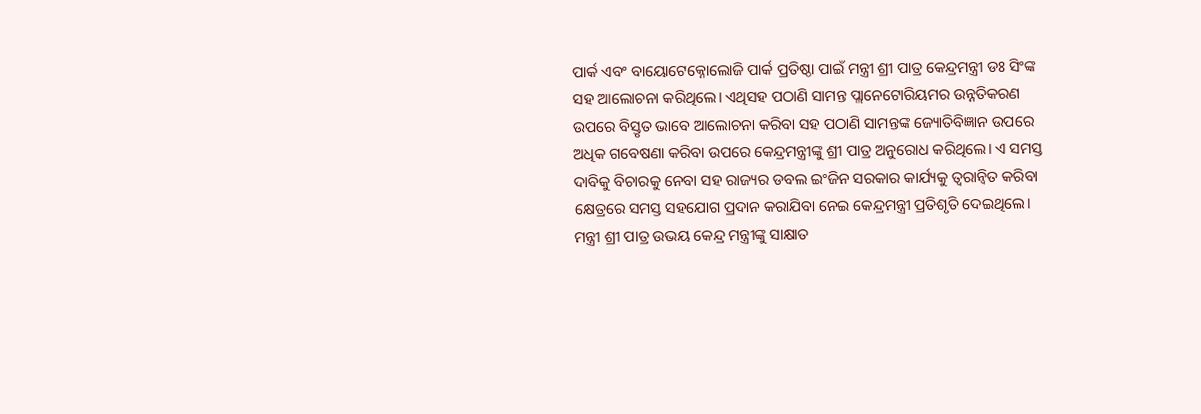ପାର୍କ ଏବଂ ବାୟୋଟେକ୍ନୋଲୋଜି ପାର୍କ ପ୍ରତିଷ୍ଠା ପାଇଁ ମନ୍ତ୍ରୀ ଶ୍ରୀ ପାତ୍ର କେନ୍ଦ୍ରମନ୍ତ୍ରୀ ଡଃ ସିଂଙ୍କ ସହ ଆଲୋଚନା କରିଥିଲେ। ଏଥିସହ ପଠାଣି ସାମନ୍ତ ପ୍ଲାନେଟୋରିୟମର ଉନ୍ନତିକରଣ ଉପରେ ବିସ୍ତୃତ ଭାବେ ଆଲୋଚନା କରିବା ସହ ପଠାଣି ସାମନ୍ତଙ୍କ ଜ୍ୟୋତିବିଜ୍ଞାନ ଉପରେ ଅଧିକ ଗବେଷଣା କରିବା ଉପରେ କେନ୍ଦ୍ରମନ୍ତ୍ରୀଙ୍କୁ ଶ୍ରୀ ପାତ୍ର ଅନୁରୋଧ କରିଥିଲେ। ଏ ସମସ୍ତ ଦାବିକୁ ବିଚାରକୁ ନେବା ସହ ରାଜ୍ୟର ଡବଲ ଇଂଜିନ ସରକାର କାର୍ଯ୍ୟକୁ ତ୍ୱରାନ୍ୱିତ କରିବା କ୍ଷେତ୍ରରେ ସମସ୍ତ ସହଯୋଗ ପ୍ରଦାନ କରାଯିବା ନେଇ କେନ୍ଦ୍ରମନ୍ତ୍ରୀ ପ୍ରତିଶୃତି ଦେଇଥିଲେ।
ମନ୍ତ୍ରୀ ଶ୍ରୀ ପାତ୍ର ଉଭୟ କେନ୍ଦ୍ର ମନ୍ତ୍ରୀଙ୍କୁ ସାକ୍ଷାତ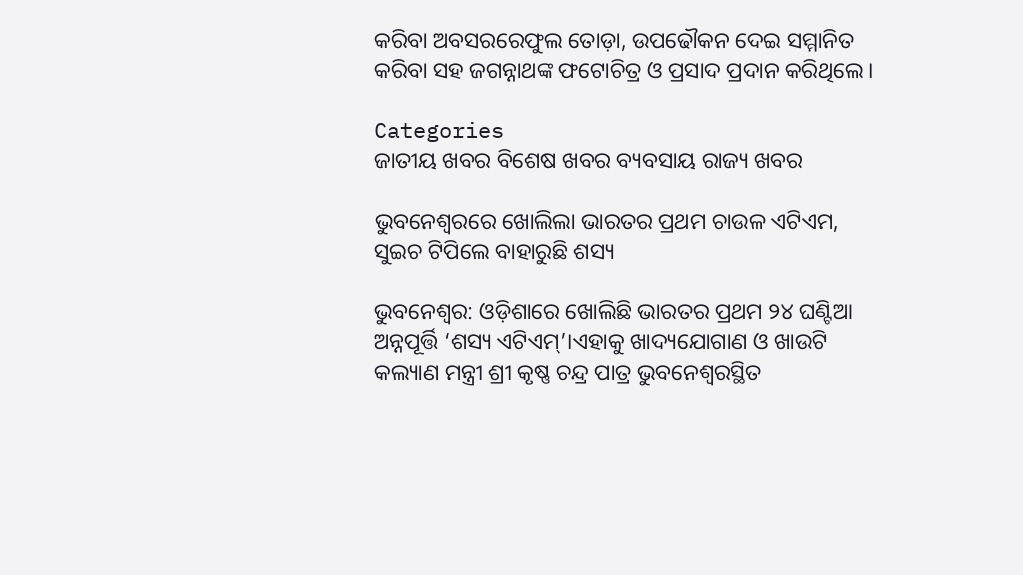କରିବା ଅବସରରେଫୁଲ ତୋଡ଼ା, ଉପଢୌକନ ଦେଇ ସମ୍ମାନିତ କରିବା ସହ ଜଗନ୍ନାଥଙ୍କ ଫଟୋଚିତ୍ର ଓ ପ୍ରସାଦ ପ୍ରଦାନ କରିଥିଲେ।

Categories
ଜାତୀୟ ଖବର ବିଶେଷ ଖବର ବ୍ୟବସାୟ ରାଜ୍ୟ ଖବର

ଭୁବନେଶ୍ବରରେ ଖୋଲିଲା ଭାରତର ପ୍ରଥମ ଚାଉଳ ଏଟିଏମ, ସୁଇଚ ଟିପିଲେ ବାହାରୁଛି ଶସ୍ୟ

ଭୁବନେଶ୍ୱର: ଓଡ଼ିଶାରେ ଖୋଲିଛି ଭାରତର ପ୍ରଥମ ୨୪ ଘଣ୍ଟିଆ ଅନ୍ନପୂର୍ତ୍ତି ‘ଶସ୍ୟ ଏଟିଏମ୍‌’।ଏହାକୁ ଖାଦ୍ୟଯୋଗାଣ ଓ ଖାଉଟି କଲ୍ୟାଣ ମନ୍ତ୍ରୀ ଶ୍ରୀ କୃଷ୍ଣ ଚନ୍ଦ୍ର ପାତ୍ର ଭୁବନେଶ୍ୱରସ୍ଥିତ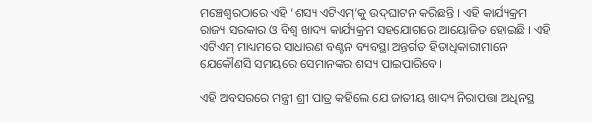ମଞ୍ଚେଶ୍ୱରଠାରେ ଏହି ‘ଶସ୍ୟ ଏଟିଏମ୍‌’କୁ ଉଦ୍‌ଘାଟନ କରିଛନ୍ତି । ଏହି କାର୍ଯ୍ୟକ୍ରମ ରାଜ୍ୟ ସରକାର ଓ ବିଶ୍ୱ ଖାଦ୍ୟ କାର୍ଯ୍ୟକ୍ରମ ସହଯୋଗରେ ଆୟୋଜିତ ହୋଇଛି । ଏହି ଏଟିଏମ୍‌ ମାଧ୍ୟମରେ ସାଧାରଣ ବଣ୍ଟନ ବ୍ୟବସ୍ଥା ଅନ୍ତର୍ଗତ ହିତାଧିକାରୀମାନେ ଯେକୌଣସି ସମୟରେ ସେମାନଙ୍କର ଶସ୍ୟ ପାଇପାରିବେ।

ଏହି ଅବସରରେ ମନ୍ତ୍ରୀ ଶ୍ରୀ ପାତ୍ର କହିଲେ ଯେ ଜାତୀୟ ଖାଦ୍ୟ ନିରାପତ୍ତା ଅଧିନସ୍ଥ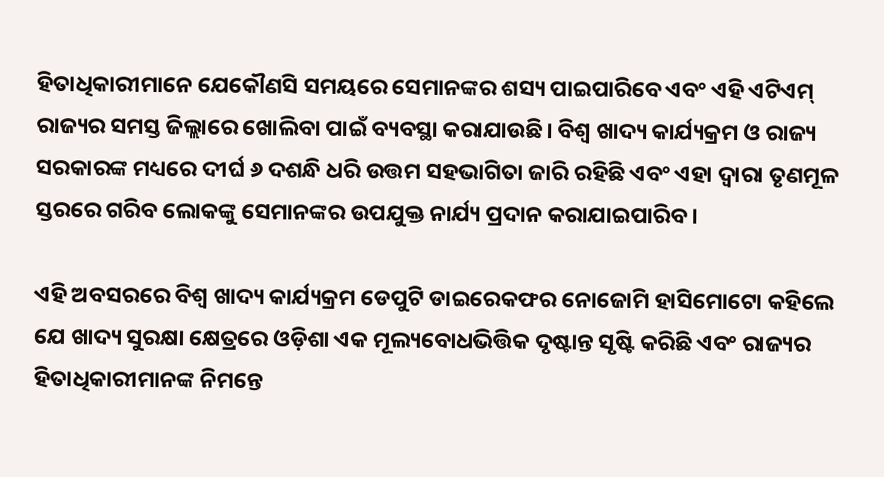ହିତାଧିକାରୀମାନେ ଯେକୌଣସି ସମୟରେ ସେମାନଙ୍କର ଶସ୍ୟ ପାଇପାରିବେ ଏବଂ ଏହି ଏଟିଏମ୍‌ ରାଜ୍ୟର ସମସ୍ତ ଜିଲ୍ଲାରେ ଖୋଲିବା ପାଇଁ ବ୍ୟବସ୍ଥା କରାଯାଉଛି। ବିଶ୍ୱ ଖାଦ୍ୟ କାର୍ଯ୍ୟକ୍ରମ ଓ ରାଜ୍ୟ ସରକାରଙ୍କ ମଧ୍ୟରେ ଦୀର୍ଘ ୬ ଦଶନ୍ଧି ଧରି ଉତ୍ତମ ସହଭାଗିତା ଜାରି ରହିଛି ଏବଂ ଏହା ଦ୍ୱାରା ତୃଣମୂଳ ସ୍ତରରେ ଗରିବ ଲୋକଙ୍କୁ ସେମାନଙ୍କର ଉପଯୁକ୍ତ ନାର୍ଯ୍ୟ ପ୍ରଦାନ କରାଯାଇପାରିବ।

ଏହି ଅବସରରେ ବିଶ୍ୱ ଖାଦ୍ୟ କାର୍ଯ୍ୟକ୍ରମ ଡେପୁଟି ଡାଇରେକଫର ନୋଜୋମି ହାସିମୋଟୋ କହିଲେ ଯେ ଖାଦ୍ୟ ସୁରକ୍ଷା କ୍ଷେତ୍ରରେ ଓଡ଼ିଶା ଏକ ମୂଲ୍ୟବୋଧଭିତ୍ତିକ ଦୃଷ୍ଟାନ୍ତ ସୃଷ୍ଟି କରିଛି ଏବଂ ରାଜ୍ୟର ହିତାଧିକାରୀମାନଙ୍କ ନିମନ୍ତେ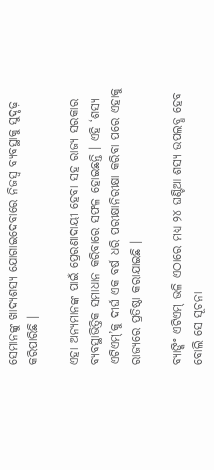ସେମାନଙ୍କୁ ଖାଦ୍ୟଶସ୍ୟ ଯୋଗାଇଦେବାରେ ନିଜସ୍ୱ ବ୍ୟବସ୍ଥାକୁ ସୁଦୃଢ଼ କରିପାରିଛି ।

ଏହା ଅନ୍ୟମାନଙ୍କ ପାଇଁ ପ୍ରେରଣାଦାୟୀ ହେବା ସହ ରାଜ୍ୟ ସରକାର ବ୍ୟବସ୍ଥାଭିତ୍ତିକ ସମାଧାନ କରିବାରେ ସଫଳ ହୋଇଛନ୍ତି । ଏହି ‘ଶସ୍ୟ ଏଟିଏମ୍‌’କୁ ଦୀର୍ଘ ଏକ ବର୍ଷ ଧରି ପରୀକ୍ଷାନିରୀକ୍ଷା କରିବା ପରେ ଏହାକୁ ରାଜ୍ୟରେ ପ୍ରତିଷ୍ଠା କରାଯାଇଛି ।

ବ୍ୟାଙ୍କିଂ ଏଟିଏମ୍‌ ଭଳି ଏଠାରେ ମଧ୍ୟ ୨୪ ଘଣ୍ଟିଆ ଶସ୍ୟ ଉପଲବ୍ଧ ହେବ ବୋଲି ସେ ସୂଚନା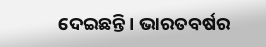ଦେଇଛନ୍ତି । ଭାରତବର୍ଷର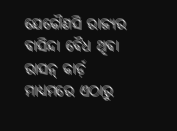ଯେକୌଣସି ରାଜ୍ୟର ବାସିନ୍ଦା ବୈଧ ଥିବା ରାସନ୍‌ କାର୍ଡ଼ ମାଧ୍ୟମରେ ଏଠାରୁ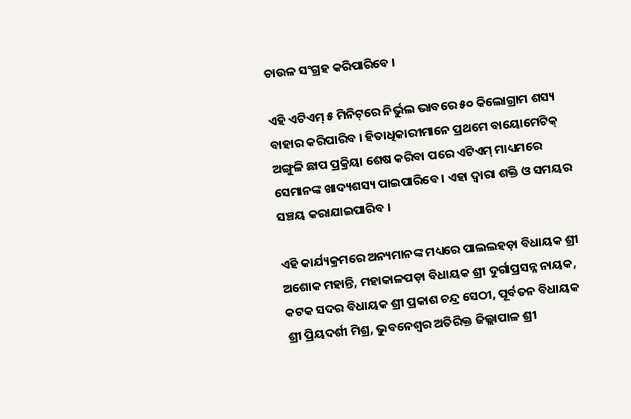ଚାଉଳ ସଂଗ୍ରହ କରିପାରିବେ ।

ଏହି ଏଟିଏମ୍‌ ୫ ମିନିଟ୍‌ରେ ନିର୍ଭୁଲ ଭାବରେ ୫୦ କିଲୋଗ୍ରାମ ଶସ୍ୟ ବାହାର କରିପାରିବ । ହିତାଧିକାରୀମାନେ ପ୍ରଥମେ ବାୟୋମେଟିକ୍‌ ଅଙ୍ଗୁଳି ଛାପ ପ୍ରକ୍ରିୟା ଶେଷ କରିବା ପରେ ଏଟିଏମ୍‌ ମାଧ୍ୟମରେ ସେମାନଙ୍କ ଖାଦ୍ୟଶସ୍ୟ ପାଇପାରିବେ । ଏହା ଦ୍ୱାରା ଶକ୍ତି ଓ ସମୟର ସଞ୍ଚୟ କରାଯାଇପାରିବ ।

ଏହି କାର୍ଯ୍ୟକ୍ରମରେ ଅନ୍ୟମାନଙ୍କ ମଧ୍ୟରେ ପାଲଲହଡ଼ା ବିଧାୟକ ଶ୍ରୀ ଅଶୋକ ମହାନ୍ତି, ମହାକାଳପଡ଼ା ବିଧାୟକ ଶ୍ରୀ ଦୁର୍ଗାପ୍ରସନ୍ନ ନାୟକ, କଟକ ସଦର ବିଧାୟକ ଶ୍ରୀ ପ୍ରକାଶ ଚନ୍ଦ୍ର ସେଠୀ, ପୂର୍ବତନ ବିଧାୟକ ଶ୍ରୀ ପ୍ରିୟଦର୍ଶୀ ମିଶ୍ର, ଭୁବନେଶ୍ୱର ଅତିରିକ୍ତ ଜିଲ୍ଲାପାଳ ଶ୍ରୀ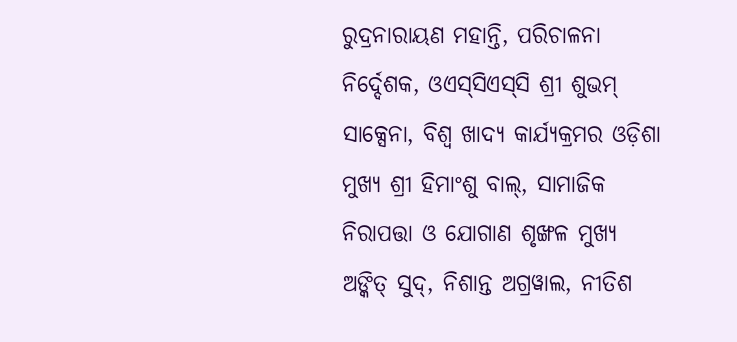ରୁଦ୍ରନାରାୟଣ ମହାନ୍ତି, ପରିଚାଳନା ନିର୍ଦ୍ଦେଶକ, ଓଏସ୍‌ସିଏସ୍‌ସି ଶ୍ରୀ ଶୁଭମ୍‌ ସାକ୍ସେନା, ବିଶ୍ୱ ଖାଦ୍ୟ କାର୍ଯ୍ୟକ୍ରମର ଓଡ଼ିଶା ମୁଖ୍ୟ ଶ୍ରୀ ହିମାଂଶୁ ବାଲ୍‌, ସାମାଜିକ ନିରାପତ୍ତା ଓ ଯୋଗାଣ ଶୃଙ୍ଖଳ ମୁଖ୍ୟ ଅଙ୍କିତ୍‌ ସୁଦ୍‌, ନିଶାନ୍ତ ଅଗ୍ରୱାଲ, ନୀତିଶ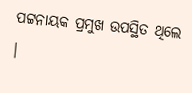ପଟ୍ଟନାୟକ ପ୍ରମୁଖ ଉପସ୍ଥିତ ଥିଲେ ।